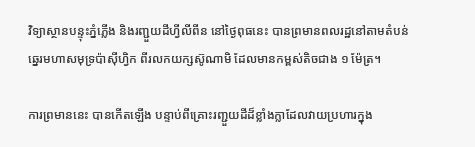វិទ្យាស្ថានបន្ទុះភ្នំភ្លើង និងរញ្ជួយដីហ្វីលីពីន នៅថ្ងៃពុធនេះ បានព្រមានពលរដ្ឋនៅតាមតំបន់ឆ្នេរមហាសមុទ្រប៉ាស៊ីហ្វិក ពីរលកយក្សស៊ូណាមិ ដែលមានកម្ពស់តិចជាង ១ ម៉ែត្រ។

ការព្រមាននេះ បានកើតឡើង បន្ទាប់ពីគ្រោះរញ្ជួយដីដ៏ខ្លាំងក្លាដែលវាយប្រហារក្នុង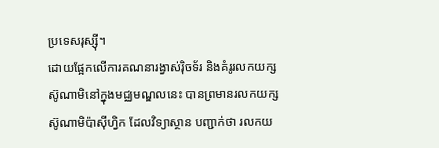ប្រទេសរុស្ស៊ី។
ដោយផ្អែកលើការគណនារង្វាស់រ៉ិចទ័រ និងគំរូរលកយក្សស៊ូណាមិនៅក្នុងមជ្ឈមណ្ឌលនេះ បានព្រមានរលកយក្សស៊ូណាមិប៉ាស៊ីហ្វិក ដែលវិទ្យាស្ថាន បញ្ជាក់ថា រលកយ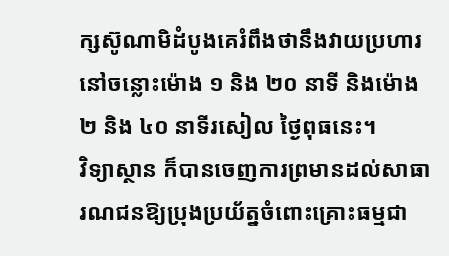ក្សស៊ូណាមិដំបូងគេរំពឹងថានឹងវាយប្រហារ នៅចន្លោះម៉ោង ១ និង ២០ នាទី និងម៉ោង ២ និង ៤០ នាទីរសៀល ថ្ងៃពុធនេះ។
វិទ្យាស្ថាន ក៏បានចេញការព្រមានដល់សាធារណជនឱ្យប្រុងប្រយ័ត្នចំពោះគ្រោះធម្មជា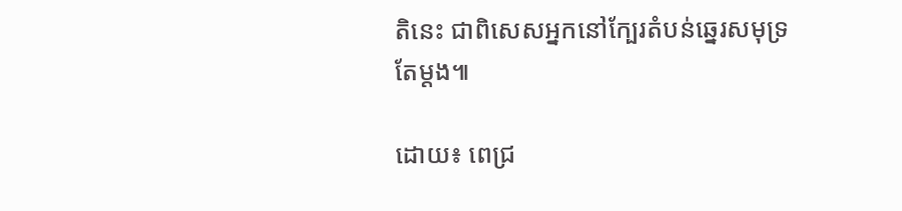តិនេះ ជាពិសេសអ្នកនៅក្បែរតំបន់ឆ្នេរសមុទ្រតែម្ដង៕

ដោយ៖ ពេជ្រ